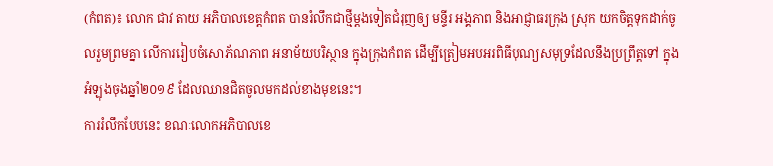(កំពត)៖ លោក ជាវ តាយ អភិបាលខេត្តកំពត បានរំលឹកជាថ្មីម្ដងទៀតជំរុញឲ្យ មន្ទីរ អង្គភាព និងអាជ្ញាធរក្រុង ស្រុក យកចិត្តទុកដាក់ចូលរួមព្រមគ្នា លើការរៀបចំសោភ័ណភាព អនាម័យបរិស្ថាន ក្នុងក្រុងកំពត ដើម្បីត្រៀមអបអរពិធីបុណ្យសមុទ្រដែលនឹងប្រព្រឹត្តទៅ ក្នុងអំឡុងចុងឆ្នាំ២០១៩ ដែលឈានជិតចូលមកដល់ខាងមុខនេះ។
ការរំលឹកបែបនេះ ខណៈលោកអភិបាលខេ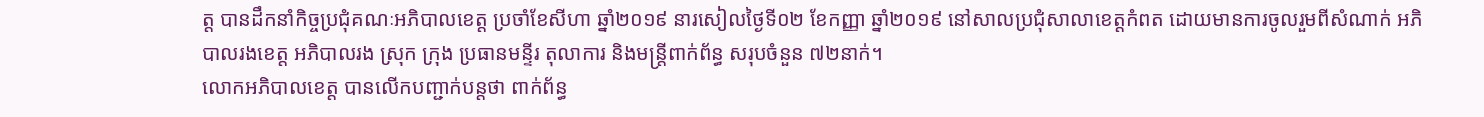ត្ត បានដឹកនាំកិច្ចប្រជុំគណៈអភិបាលខេត្ត ប្រចាំខែសីហា ឆ្នាំ២០១៩ នារសៀលថ្ងៃទី០២ ខែកញ្ញា ឆ្នាំ២០១៩ នៅសាលប្រជុំសាលាខេត្តកំពត ដោយមានការចូលរួមពីសំណាក់ អភិបាលរងខេត្ត អភិបាលរង ស្រុក ក្រុង ប្រធានមន្ទីរ តុលាការ និងមន្ត្រីពាក់ព័ន្ធ សរុបចំនួន ៧២នាក់។
លោកអភិបាលខេត្ត បានលើកបញ្ជាក់បន្តថា ពាក់ព័ន្ធ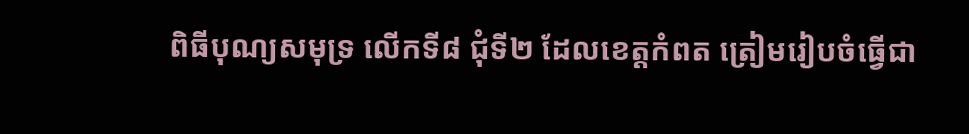ពិធីបុណ្យសមុទ្រ លើកទី៨ ជុំទី២ ដែលខេត្តកំពត ត្រៀមរៀបចំធ្វើជា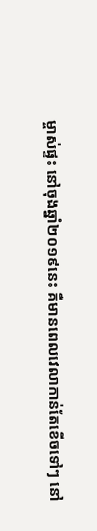ម្ចាស់ផ្ទះ នៅចុងឆ្នាំ២០១៩នេះ គឺមានពេលវេលាកាន់តែខើចទៅៗ នៅ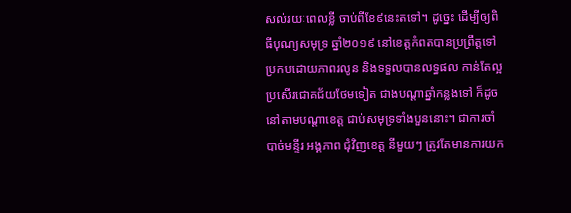សល់រយៈពេលខ្លី ចាប់ពីខែ៩នេះតទៅ។ ដូច្នេះ ដើម្បីឲ្យពិធីបុណ្យសមុទ្រ ឆ្នាំ២០១៩ នៅខេត្តកំពតបានប្រព្រឹត្តទៅ ប្រកបដោយភាពរលូន និងទទួលបានលទ្ធផល កាន់តែល្អប្រសើរជោគជ័យថែមទៀត ជាងបណ្ដាឆ្នាំកន្លងទៅ ក៏ដូចនៅតាមបណ្ដាខេត្ត ជាប់សមុទ្រទាំងបួននោះ។ ជាការចាំបាច់មន្ទីរ អង្គភាព ជុំវិញខេត្ត នីមួយៗ ត្រូវតែមានការយក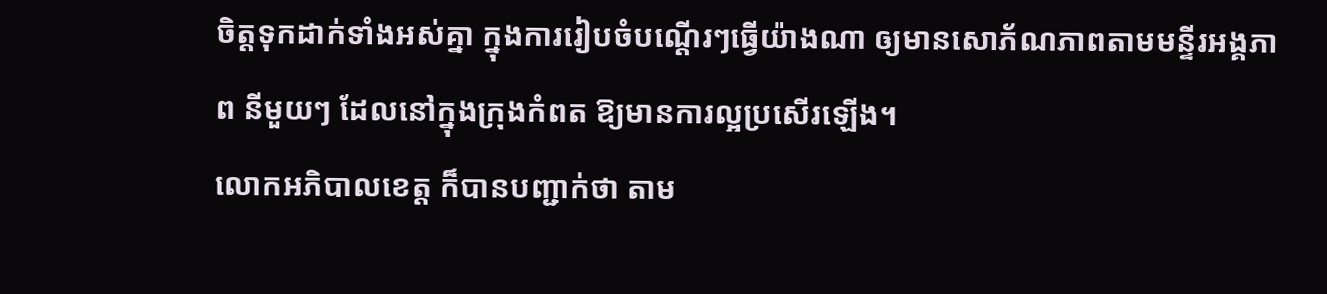ចិត្តទុកដាក់ទាំងអស់គ្នា ក្នុងការរៀបចំបណ្ដើរៗធ្វើយ៉ាងណា ឲ្យមានសោភ័ណភាពតាមមន្ទីរអង្គភាព នីមួយៗ ដែលនៅក្នុងក្រុងកំពត ឱ្យមានការល្អប្រសើរឡើង។
លោកអភិបាលខេត្ត ក៏បានបញ្ជាក់ថា តាម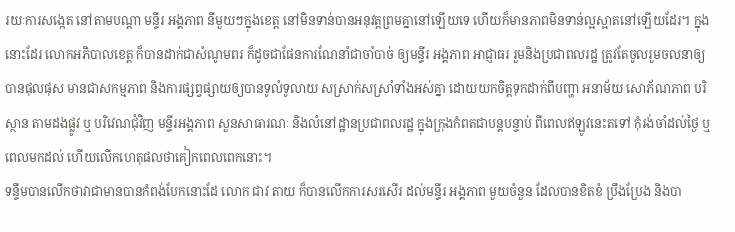រយៈការសង្កេត នៅតាមបណ្ដា មន្ទីរ អង្គភាព នីមួយៗក្នុងខេត្ត នៅមិនទាន់បានអនុវត្តព្រមគ្នានៅឡើយទេ ហើយក៏មានភាពមិនទាន់ល្អស្អាតនៅឡើយដែរ។ ក្នុងនោះដែរ លោកអភិបាលខេត្ត ក៏បានដាក់ជាសំណូមពរ ក៏ដូចជាផែនការណែនាំជាចាំបាច់ ឲ្យមន្ទីរ អង្គភាព អាជ្ញាធរ រួមនិងប្រជាពលរដ្ឋ ត្រូវតែចូលរួមចលនាឲ្យបានផុលផុស មានជាសកម្មភាព និងការផ្សព្វផ្សាយឲ្យបានទូលំទូលាយ សស្រាក់សស្រាំទាំងអស់គ្នា ដោយយកចិត្តទុកដាក់ពីបញ្ហា អនាម័យ សោភ័ណភាព បរិស្ថាន តាមដងផ្លូវ ឬ បរិវេណជុំវិញ មន្ទីរអង្គភាព សួនសាធារណៈ និងលំនៅដ្ឋានប្រជាពលរដ្ឋ ក្នុងក្រុងកំពតជាបន្តបន្ទាប់ ពីពេលឥឡូវនេះតទៅ កុំរង់ចាំដល់ថ្ងៃ ឬពេលមកដល់ ហើយលើកហេតុផលថាគៀកពេលពេកនោះ។
ទន្ទឹមបានលើកថាវាជាមានបានកំពង់បែកនោះដែ លោក ជាវ តាយ ក៏បានលើកការសរសើរ ដល់មន្ទីរ អង្គភាព មួយចំនួន ដែលបានខិតខំ ប្រឹងប្រែង និងបា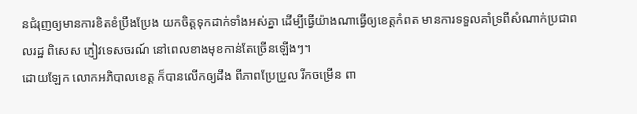នជំរុញឲ្យមានការខិតខំប្រឹងប្រែង យកចិត្តទុកដាក់ទាំងអស់គ្នា ដើម្បីធ្វើយ៉ាងណាធ្វើឲ្យខេត្តកំពត មានការទទួលគាំទ្រពីសំណាក់ប្រជាពលរដ្ឋ ពិសេស ភ្ញៀវទេសចរណ៍ នៅពេលខាងមុខកាន់តែច្រើនឡើងៗ។
ដោយឡែក លោកអភិបាលខេត្ត ក៏បានលើកឲ្យដឹង ពីភាពប្រែប្រួល រីកចម្រើន ពា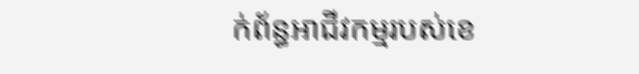ក់ព័ន្ធអាជីវកម្មរបស់ខេ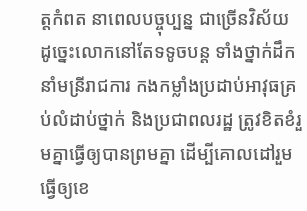ត្តកំពត នាពេលបច្ចុប្បន្ន ជាច្រើនវិស័យ ដូច្នេះលោកនៅតែទទូចបន្ត ទាំងថ្នាក់ដឹកនាំមន្រីរាជការ កងកម្លាំងប្រដាប់អាវុធគ្រប់លំដាប់ថ្នាក់ និងប្រជាពលរដ្ឋ ត្រូវខិតខំរួមគ្នាធ្វើឲ្យបានព្រមគ្នា ដើម្បីគោលដៅរួមធ្វើឲ្យខេ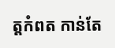ត្តកំពត កាន់តែ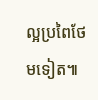ល្អប្រពៃថែមទៀត៕